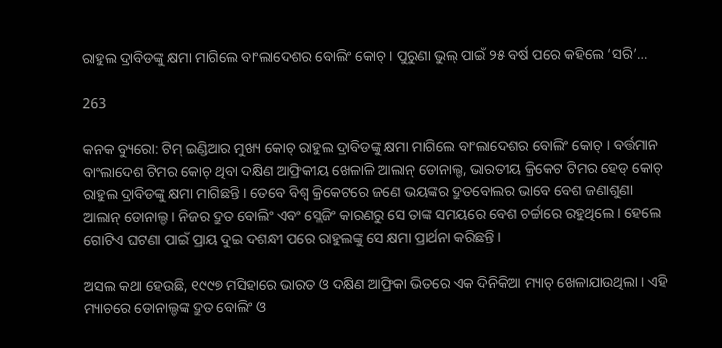ରାହୁଲ ଦ୍ରାବିଡଙ୍କୁ କ୍ଷମା ମାଗିଲେ ବାଂଲାଦେଶର ବୋଲିଂ କୋଚ୍ । ପୁରୁଣା ଭୁଲ୍ ପାଇଁ ୨୫ ବର୍ଷ ପରେ କହିଲେ ‘ସରି’…

263

କନକ ବ୍ୟୁରୋ: ଟିମ୍ ଇଣ୍ଡିଆର ମୁଖ୍ୟ କୋଚ୍ ରାହୁଲ ଦ୍ରାବିଡଙ୍କୁ କ୍ଷମା ମାଗିଲେ ବାଂଲାଦେଶର ବୋଲିଂ କୋଚ୍ । ବର୍ତ୍ତମାନ ବାଂଲାଦେଶ ଟିମର କୋଚ୍ ଥିବା ଦକ୍ଷିଣ ଆଫ୍ରିକୀୟ ଖେଳାଳି ଆଲାନ୍ ଡୋନାଲ୍ଡ, ଭାରତୀୟ କ୍ରିକେଟ ଟିମର ହେଡ୍ କୋଚ୍ ରାହୁଲ ଦ୍ରାବିଡଙ୍କୁ କ୍ଷମା ମାଗିଛନ୍ତି । ତେବେ ବିଶ୍ୱ କ୍ରିକେଟରେ ଜଣେ ଭୟଙ୍କର ଦ୍ରୁତବୋଲର ଭାବେ ବେଶ ଜଣାଶୁଣା ଆଲାନ୍ ଡୋନାଲ୍ଡ । ନିଜର ଦ୍ରୁତ ବୋଲିଂ ଏବଂ ସ୍ଲେଜିଂ କାରଣରୁ ସେ ତାଙ୍କ ସମୟରେ ବେଶ ଚର୍ଚ୍ଚାରେ ରହୁଥିଲେ । ହେଲେ ଗୋଟିଏ ଘଟଣା ପାଇଁ ପ୍ରାୟ ଦୁଇ ଦଶନ୍ଧୀ ପରେ ରାହୁଲଙ୍କୁ ସେ କ୍ଷମା ପ୍ରାର୍ଥନା କରିଛନ୍ତି ।

ଅସଲ କଥା ହେଉଛି, ୧୯୯୭ ମସିହାରେ ଭାରତ ଓ ଦକ୍ଷିଣ ଆଫ୍ରିକା ଭିତରେ ଏକ ଦିନିକିଆ ମ୍ୟାଚ୍ ଖେଳାଯାଉଥିଲା । ଏହି ମ୍ୟାଚରେ ଡୋନାଲ୍ଡଙ୍କ ଦ୍ରୁତ ବୋଲିଂ ଓ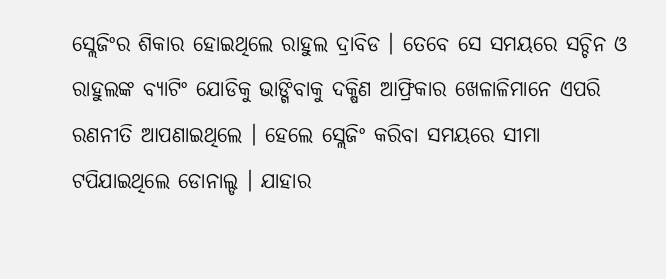ସ୍ଲେଜିଂର ଶିକାର ହୋଇଥିଲେ ରାହୁଲ ଦ୍ରାବିଡ । ତେବେ ସେ ସମୟରେ ସଚ୍ଚିନ ଓ ରାହୁଲଙ୍କ ବ୍ୟାଟିଂ ଯୋଡିକୁ ଭାଙ୍ଗିବାକୁ ଦକ୍ଷିଣ ଆଫ୍ରିକାର ଖେଳାଳିମାନେ ଏପରି ରଣନୀତି ଆପଣାଇଥିଲେ । ହେଲେ ସ୍ଲେଜିଂ କରିବା ସମୟରେ ସୀମା ଟପିଯାଇଥିଲେ ଡୋନାଲ୍ଡ । ଯାହାର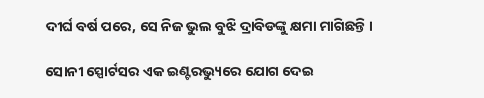ଦୀର୍ଘ ବର୍ଷ ପରେ, ସେ ନିଜ ଭୁଲ ବୁଝି ଦ୍ରାବିଡଙ୍କୁ କ୍ଷମା ମାଗିଛନ୍ତି ।

ସୋନୀ ସ୍ପୋର୍ଟସର ଏକ ଇଣ୍ଟରଭ୍ୟୁରେ ଯୋଗ ଦେଇ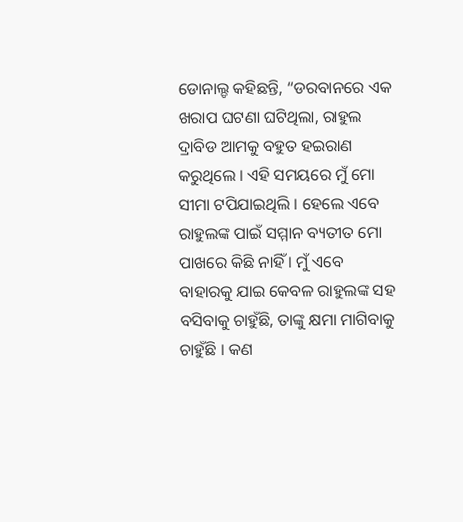ଡୋନାଲ୍ଡ କହିଛନ୍ତି, “ଡରବାନରେ ଏକ ଖରାପ ଘଟଣା ଘଟିଥିଲା, ରାହୁଲ ଦ୍ରାବିଡ ଆମକୁ ବହୁତ ହଇରାଣ କରୁଥିଲେ । ଏହି ସମୟରେ ମୁଁ ମୋ ସୀମା ଟପିଯାଇଥିଲି । ହେଲେ ଏବେ ରାହୁଲଙ୍କ ପାଇଁ ସମ୍ମାନ ବ୍ୟତୀତ ମୋ ପାଖରେ କିଛି ନାହିଁ । ମୁଁ ଏବେ ବାହାରକୁ ଯାଇ କେବଳ ରାହୁଲଙ୍କ ସହ ବସିବାକୁ ଚାହୁଁଛି, ତାଙ୍କୁ କ୍ଷମା ମାଗିବାକୁ ଚାହୁଁଛି । କଣ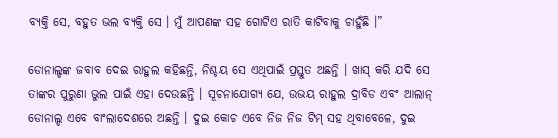ବ୍ୟକ୍ତି ସେ, ବହୁତ ଭଲ ବ୍ୟକ୍ତି ସେ । ମୁଁ ଆପଣଙ୍କ ସହ ଗୋଟିଏ ରାତି କାଟିବାକୁ ଚାହୁଁଛି ।”

ଡୋନାଲ୍ଡଙ୍କ ଜବାବ ଦେଇ ରାହୁଲ କହିଛନ୍ତି, ନିଶ୍ଚୟ ସେ ଏଥିପାଇଁ ପ୍ରସ୍ତୁତ ଅଛନ୍ତି । ଖାସ୍ କରି ଯଦି ସେ ତାଙ୍କର ପୁରୁଣା ଭୁଲ ପାଇଁ ଏହା ଦେଉଛନ୍ତି । ସୂଚନାଯୋଗ୍ୟ ଯେ, ଉଭୟ ରାହୁଲ ଦ୍ରାବିଡ ଏବଂ ଆଲାନ୍ ଡୋନାଲ୍ଡ ଏବେ ବାଂଲାଦେଶରେ ଅଛନ୍ତି । ଦୁଇ କୋଚ ଏବେ ନିଜ ନିଜ ଟିମ୍ ସହ ଥିବାବେଳେ, ଦୁଇ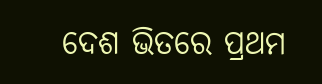ଦେଶ ଭିତରେ ପ୍ରଥମ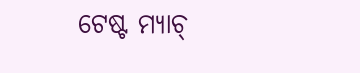ଟେଷ୍ଟ ମ୍ୟାଚ୍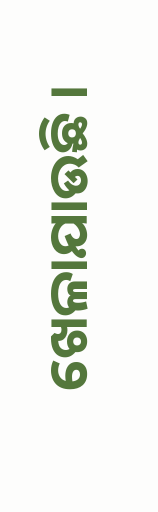ଖେଳାଯାଉଛି ।